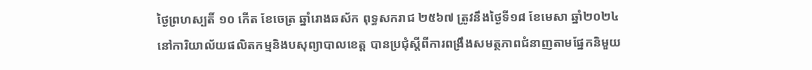ថ្ងៃព្រហស្បតិ៍ ១០ កើត ខែចេត្រ ឆ្នាំរោងឆស័ក ពុទ្ធសករាជ ២៥៦៧ ត្រូវនឹងថ្ងៃទី១៨ ខែមេសា ឆ្នាំ២០២៤
នៅការិយាល័យផលិតកម្មនិងបសុព្យាបាលខេត្ត បានប្រជុំស្ដីពីការពង្រឹងសមត្ថភាពជំនាញតាមផ្នែកនិមួយ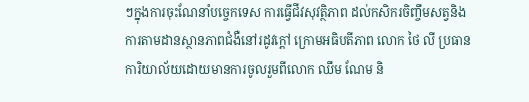ៗក្នុងការចុះណែនាំបច្ចេកទេស ការធ្វេីជីវសុវត្ថិភាព ដល់កសិករចិញ្ចឹមសត្វនិងការតាមដានស្ថានភាពជំងឺនៅរដូវក្ដៅ ក្រោមអធិបតីភាព លោក ថៃ លី ប្រធានការិយាល័យដោយមានការចូលរួមពីលោក ឈឹម ណែម និ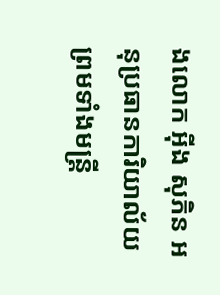ងលោក អុីង សុភិន អនុប្រធានការិយាល័យ ព្រមទាំងមន្រ្តី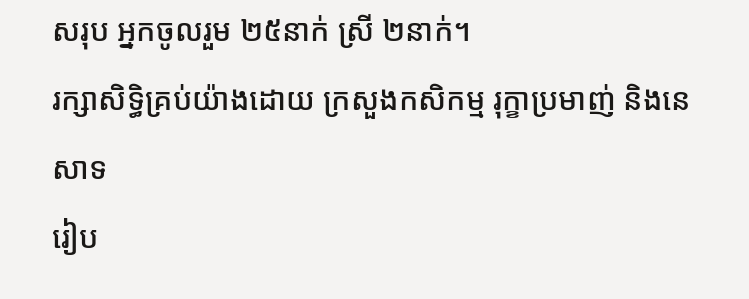សរុប អ្នកចូលរួម ២៥នាក់ ស្រី ២នាក់។
រក្សាសិទិ្ធគ្រប់យ៉ាងដោយ ក្រសួងកសិកម្ម រុក្ខាប្រមាញ់ និងនេសាទ
រៀប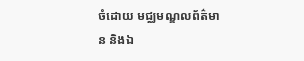ចំដោយ មជ្ឈមណ្ឌលព័ត៌មាន និងឯ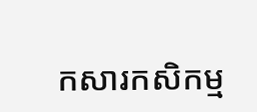កសារកសិកម្ម